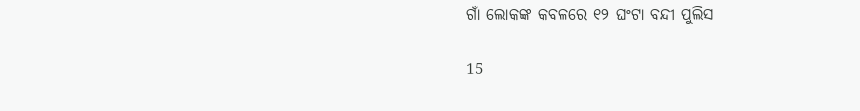ଗାଁ ଲୋକଙ୍କ କବଳରେ ୧୨ ଘଂଟା ବନ୍ଦୀ ପୁଲିସ

15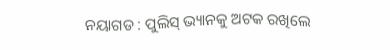ନୟାଗଡ : ପୁଲିସ୍ ଭ୍ୟାନକୁ ଅଟକ ରଖିଲେ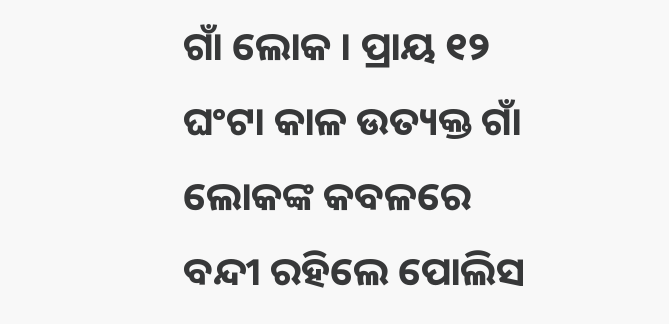ଗାଁ ଲୋକ । ପ୍ରାୟ ୧୨ ଘଂଟା କାଳ ଉତ୍ୟକ୍ତ ଗାଁ ଲୋକଙ୍କ କବଳରେ ବନ୍ଦୀ ରହିଲେ ପୋଲିସ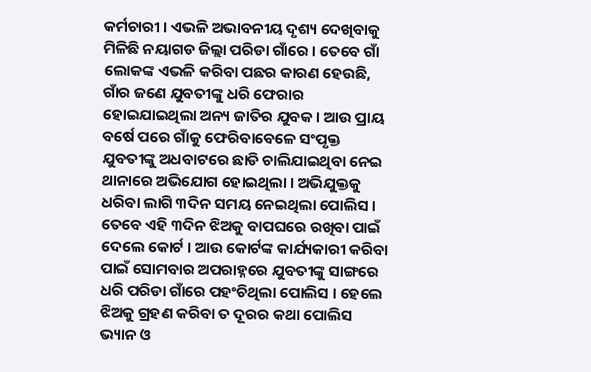କର୍ମଚାରୀ । ଏଭଳି ଅଭାବନୀୟ ଦୃଶ୍ୟ ଦେଖିବାକୁ ମିଳିଛି ନୟାଗଡ ଜିଲ୍ଲା ପରିଡା ଗାଁରେ । ତେବେ ଗାଁ ଲୋକଙ୍କ ଏଭଳି କରିବା ପଛର କାରଣ ହେଉଛି, ଗାଁର ଜଣେ ଯୁବତୀଙ୍କୁ ଧରି ଫେରାର ହୋଇଯାଇଥିଲା ଅନ୍ୟ ଜାତିର ଯୁବକ । ଆଉ ପ୍ରାୟ ବର୍ଷେ ପରେ ଗାଁକୁ ଫେରିବାବେଳେ ସଂପୃକ୍ତ ଯୁବତୀଙ୍କୁ ଅଧବାଟରେ ଛାଡି ଚାଲିଯାଇଥିବା ନେଇ ଥାନାରେ ଅଭିଯୋଗ ହୋଇଥିଲା । ଅଭିଯୁକ୍ତକୁ ଧରିବା ଲାଗି ୩ଦିନ ସମୟ ନେଇଥିଲା ପୋଲିସ । ତେବେ ଏହି ୩ଦିନ ଝିଅକୁ ବାପଘରେ ରଖିବା ପାଇଁ ଦେଲେ କୋର୍ଟ । ଆଉ କୋର୍ଟଙ୍କ କାର୍ଯ୍ୟକାରୀ କରିବା ପାଇଁ ସୋମବାର ଅପରାହ୍ନରେ ଯୁବତୀଙ୍କୁ ସାଙ୍ଗରେ ଧରି ପରିଡା ଗାଁରେ ପହଂଚିଥିଲା ପୋଲିସ । ହେଲେ ଝିଅକୁ ଗ୍ରହଣ କରିବା ତ ଦୂରର କଥା ପୋଲିସ ଭ୍ୟାନ ଓ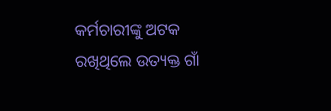କର୍ମଚାରୀଙ୍କୁ ଅଟକ ରଖିଥିଲେ ଉତ୍ୟକ୍ତ ଗାଁ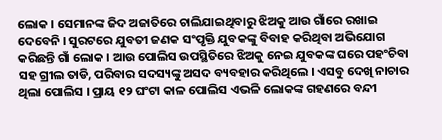ଲୋକ । ସେମାନଙ୍କ ଜିଦ ଅଜାତିରେ ଚାଲିଯାଇଥିବାରୁ ଝିଅକୁ ଆଉ ଗାଁରେ ରଖାଇ ଦେବେନି । ସୁରଟରେ ଯୁବତୀ ଜଣକ ସଂପୃକ୍ତି ଯୁବକଙ୍କୁ ବିବାହ କରିଥିବା ଅଭିଯୋଗ କରିଛନ୍ତି ଗାଁ ଲୋକ । ଆଉ ପୋଲିସ ଉପସ୍ଥିତିରେ ଝିଅକୁ ନେଇ ଯୁବକଙ୍କ ଘରେ ପହଂଚିବା ସହ ଗ୍ରୀଲ ତାଡି, ପରିବାର ସଦସ୍ୟଙ୍କୁ ଅସଦ ବ୍ୟବହାର କରିଥିଲେ । ଏସବୁ ଦେଖି ନାଚାର ଥିଲା ପୋଲିସ । ପ୍ରାୟ ୧୨ ଘଂଟା କାଳ ପୋଲିସ ଏଭଳି ଲୋକଙ୍କ ଗହଣରେ ବନ୍ଦୀ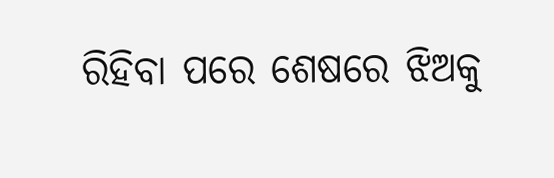ରିହିବା ପରେ ଶେଷରେ ଝିଅକୁ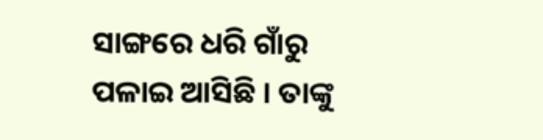ସାଙ୍ଗରେ ଧରି ଗାଁରୁ ପଳାଇ ଆସିଛି । ତାଙ୍କୁ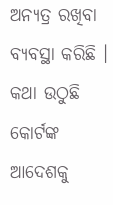ଅନ୍ୟତ୍ର ରଖିବା ବ୍ୟବସ୍ଥା କରିଛି । କଥା ଉଠୁଛି କୋର୍ଟଙ୍କ ଆଦେଶକୁ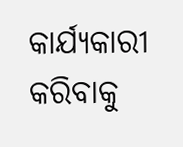କାର୍ଯ୍ୟକାରୀ କରିବାକୁ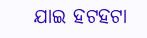ଯାଇ ହଟହଟା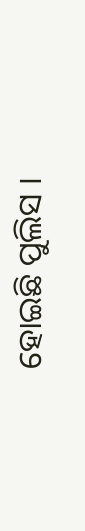ହୋଇଛି ପୁଲିସ ।